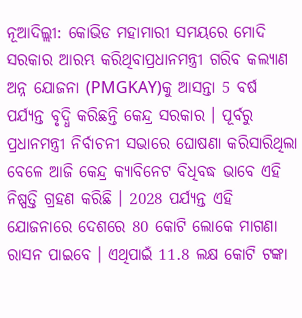ନୂଆଦିଲ୍ଲୀ: କୋଭିଡ ମହାମାରୀ ସମୟରେ ମୋଦି ସରକାର ଆରମ୍ଭ କରିଥିବାପ୍ରଧାନମନ୍ତ୍ରୀ ଗରିବ କଲ୍ୟାଣ ଅନ୍ନ ଯୋଜନା (PMGKAY)କୁ ଆସନ୍ତା 5 ବର୍ଷ ପର୍ଯ୍ୟନ୍ତ ବୃଦ୍ଧି କରିଛନ୍ତି କେନ୍ଦ୍ର ସରକାର । ପୂର୍ବରୁ ପ୍ରଧାନମନ୍ତ୍ରୀ ନିର୍ବାଚନୀ ସଭାରେ ଘୋଷଣା କରିସାରିଥିଲା ବେଳେ ଆଜି କେନ୍ଦ୍ର କ୍ୟାବିନେଟ ବିଧିବଦ୍ଧ ଭାବେ ଏହି ନିଷ୍ପତ୍ତି ଗ୍ରହଣ କରିଛି । 2028 ପର୍ଯ୍ୟନ୍ତ ଏହି ଯୋଜନାରେ ଦେଶରେ 80 କୋଟି ଲୋକେ ମାଗଣା ରାସନ ପାଇବେ । ଏଥିପାଇଁ 11.8 ଲକ୍ଷ କୋଟି ଟଙ୍କା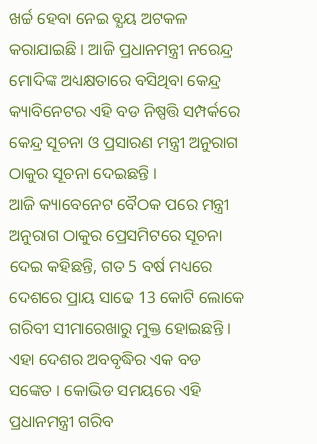ଖର୍ଚ୍ଚ ହେବା ନେଇ ବ୍ଯୟ ଅଟକଳ କରାଯାଇଛି । ଆଜି ପ୍ରଧାନମନ୍ତ୍ରୀ ନରେନ୍ଦ୍ର ମୋଦିଙ୍କ ଅଧ୍ୟକ୍ଷତାରେ ବସିଥିବା କେନ୍ଦ୍ର କ୍ୟାବିନେଟର ଏହି ବଡ ନିଷ୍ପତ୍ତି ସମ୍ପର୍କରେ କେନ୍ଦ୍ର ସୂଚନା ଓ ପ୍ରସାରଣ ମନ୍ତ୍ରୀ ଅନୁରାଗ ଠାକୁର ସୂଚନା ଦେଇଛନ୍ତି ।
ଆଜି କ୍ୟାବେନେଟ ବୈଠକ ପରେ ମନ୍ତ୍ରୀ ଅନୁରାଗ ଠାକୁର ପ୍ରେସମିଟରେ ସୂଚନା ଦେଇ କହିଛନ୍ତି, ଗତ 5 ବର୍ଷ ମଧ୍ୟରେ ଦେଶରେ ପ୍ରାୟ ସାଢେ 13 କୋଟି ଲୋକେ ଗରିବୀ ସୀମାରେଖାରୁ ମୁକ୍ତ ହୋଇଛନ୍ତି । ଏହା ଦେଶର ଅବବୃଦ୍ଧିର ଏକ ବଡ ସଙ୍କେତ । କୋଭିଡ ସମୟରେ ଏହି ପ୍ରଧାନମନ୍ତ୍ରୀ ଗରିବ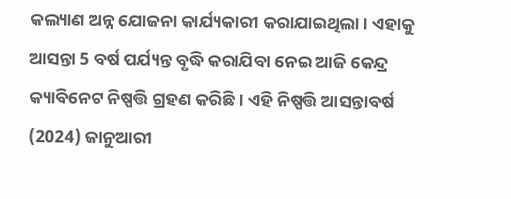କଲ୍ୟାଣ ଅନ୍ନ ଯୋଜନା କାର୍ଯ୍ୟକାରୀ କରାଯାଇଥିଲା । ଏହାକୁ ଆସନ୍ତା 5 ବର୍ଷ ପର୍ଯ୍ୟନ୍ତ ବୃଦ୍ଧି କରାଯିବା ନେଇ ଆଜି କେନ୍ଦ୍ର କ୍ୟାବିନେଟ ନିଷ୍ପତ୍ତି ଗ୍ରହଣ କରିଛି । ଏହି ନିଷ୍ପତ୍ତି ଆସନ୍ତାବର୍ଷ (2024) ଜାନୁଆରୀ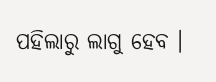ପହିଲାରୁ ଲାଗୁ ହେବ ।